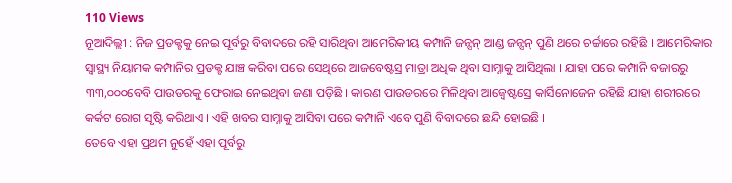110 Views
ନୂଆଦିଲ୍ଲୀ : ନିଜ ପ୍ରଡକ୍ଟକୁ ନେଇ ପୂର୍ବରୁ ବିବାଦରେ ରହି ସାରିଥିବା ଆମେରିକୀୟ କମ୍ପାନି ଜନ୍ସନ୍ ଆଣ୍ଡ ଜନ୍ସନ୍ ପୁଣି ଥରେ ଚର୍ଚ୍ଚାରେ ରହିଛି । ଆମେରିକାର ସ୍ୱାସ୍ଥ୍ୟ ନିୟାମକ କମ୍ପାନିର ପ୍ରଡକ୍ଟ ଯାଞ୍ଚ କରିବା ପରେ ସେଥିରେ ଆଜବେଷ୍ଟସ୍ର ମାତ୍ରା ଅଧିକ ଥିବା ସାମ୍ନାକୁ ଆସିଥିଲା । ଯାହା ପରେ କମ୍ପାନି ବଜାରରୁ ୩୩,୦୦୦ବେବି ପାଉଡରକୁ ଫେରାଇ ନେଇଥିବା ଜଣା ପଡ଼ିଛି । କାରଣ ପାଉଡରରେ ମିଳିଥିବା ଆଜ୍ବେଷ୍ଟସ୍ରେ କାର୍ସିନୋଜେନ ରହିଛି ଯାହା ଶରୀରରେ କର୍କଟ ରୋଗ ସୃଷ୍ଟି କରିଥାଏ । ଏହି ଖବର ସାମ୍ନାକୁ ଆସିବା ପରେ କମ୍ପାନି ଏବେ ପୁଣି ବିବାଦରେ ଛନ୍ଦି ହୋଇଛି ।
ତେବେ ଏହା ପ୍ରଥମ ନୁହେଁ ଏହା ପୂର୍ବରୁ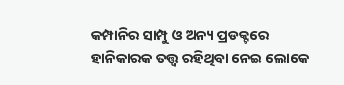କମ୍ପାନିର ସାମ୍ପୁ ଓ ଅନ୍ୟ ପ୍ରଡକ୍ଟରେ ହାନିକାରକ ତତ୍ତ୍ୱ ରହିଥିବା ନେଇ ଲୋକେ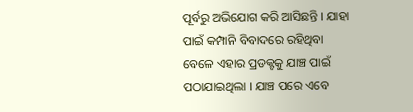ପୂର୍ବରୁ ଅଭିଯୋଗ କରି ଆସିଛନ୍ତି । ଯାହା ପାଇଁ କମ୍ପାନି ବିବାଦରେ ରହିଥିବା ବେଳେ ଏହାର ପ୍ରଡକ୍ଟକୁ ଯାଞ୍ଚ ପାଇଁ ପଠାଯାଇଥିଲା । ଯାଞ୍ଚ ପରେ ଏବେ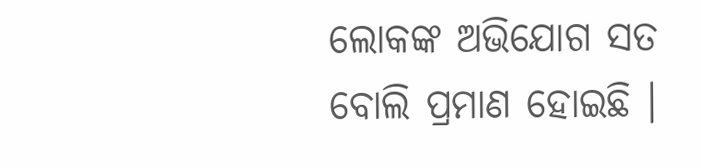ଲୋକଙ୍କ ଅଭିଯୋଗ ସତ ବୋଲି ପ୍ରମାଣ ହୋଇଛି ।